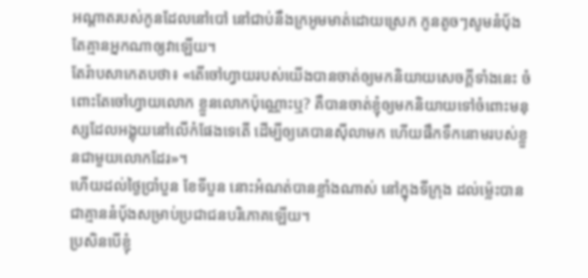អណ្ដាតរបស់កូនដែលនៅបៅ នៅជាប់នឹងក្រអូមមាត់ដោយស្រេក កូនតូចៗសូមនំបុ័ង តែគ្មានអ្នកណាឲ្យវាឡើយ។
តែរ៉ាបសាកេតបថា៖ «តើចៅហ្វាយរបស់យើងបានចាត់ឲ្យមកនិយាយសេចក្ដីទាំងនេះ ចំពោះតែចៅហ្វាយលោក ខ្លួនលោកប៉ុណ្ណោះឬ? គឺបានចាត់ខ្ញុំឲ្យមកនិយាយទៅចំពោះមនុស្សដែលអង្គុយនៅលើកំផែងទេតើ ដើម្បីឲ្យគេបានស៊ីលាមក ហើយផឹកទឹកនោមរបស់ខ្លួនជាមួយលោកដែរ»។
ហើយដល់ថ្ងៃប្រាំបួន ខែទីបួន នោះអំណត់បានខ្លាំងណាស់ នៅក្នុងទីក្រុង ដល់ម៉្លេះបានជាគ្មាននំបុ័ងសម្រាប់ប្រជាជនបរិភោគឡើយ។
ប្រសិនបើខ្ញុំ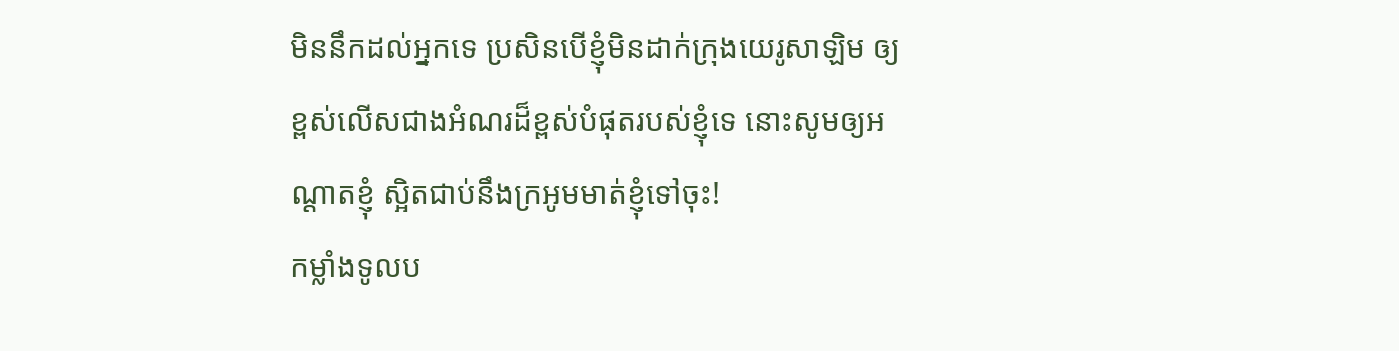មិននឹកដល់អ្នកទេ ប្រសិនបើខ្ញុំមិនដាក់ក្រុងយេរូសាឡិម ឲ្យខ្ពស់លើសជាងអំណរដ៏ខ្ពស់បំផុតរបស់ខ្ញុំទេ នោះសូមឲ្យអណ្ដាតខ្ញុំ ស្អិតជាប់នឹងក្រអូមមាត់ខ្ញុំទៅចុះ!
កម្លាំងទូលប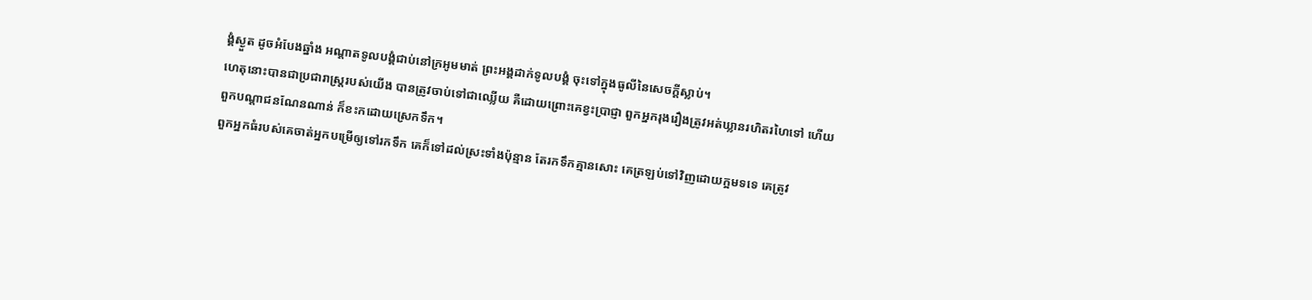ង្គំស្ងួត ដូចអំបែងឆ្នាំង អណ្ដាតទូលបង្គំជាប់នៅក្រអូមមាត់ ព្រះអង្គដាក់ទូលបង្គំ ចុះទៅក្នុងធូលីនៃសេចក្ដីស្លាប់។
ហេតុនោះបានជាប្រជារាស្ត្ររបស់យើង បានត្រូវចាប់ទៅជាឈ្លើយ គឺដោយព្រោះគេខ្វះប្រាជ្ញា ពួកអ្នករុងរឿងត្រូវអត់ឃ្លានរហិតរហៃទៅ ហើយពួកបណ្ដាជនណែនណាន់ ក៏ខះកដោយស្រេកទឹក។
ពួកអ្នកធំរបស់គេចាត់អ្នកបម្រើឲ្យទៅរកទឹក គេក៏ទៅដល់ស្រះទាំងប៉ុន្មាន តែរកទឹកគ្មានសោះ គេត្រឡប់ទៅវិញដោយក្អមទទេ គេត្រូវ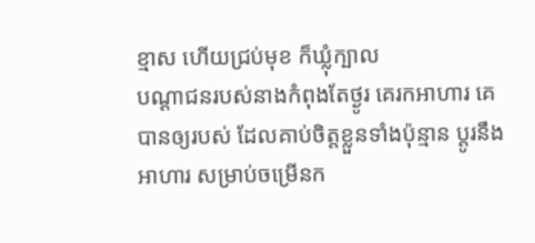ខ្មាស ហើយជ្រប់មុខ ក៏ឃ្លុំក្បាល
បណ្ដាជនរបស់នាងកំពុងតែថ្ងូរ គេរកអាហារ គេបានឲ្យរបស់ ដែលគាប់ចិត្តខ្លួនទាំងប៉ុន្មាន ប្ដូរនឹងអាហារ សម្រាប់ចម្រើនក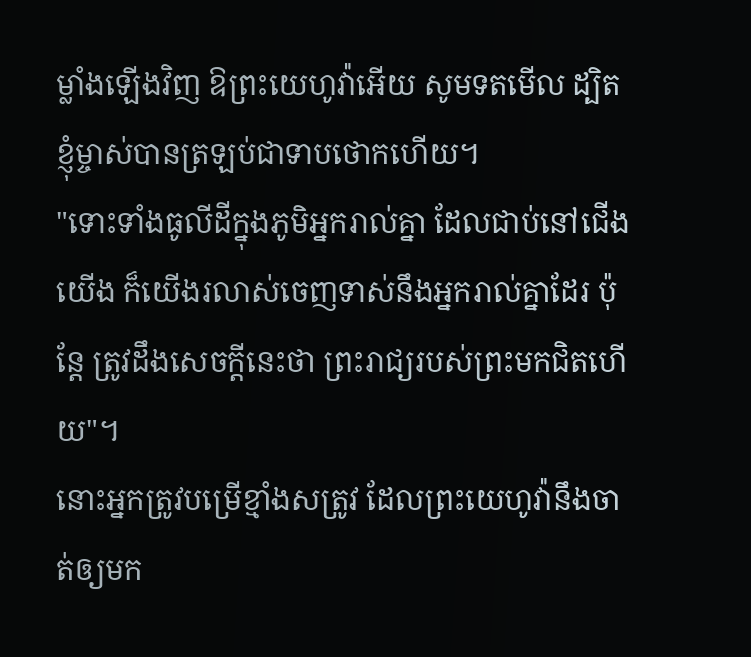ម្លាំងឡើងវិញ ឱព្រះយេហូវ៉ាអើយ សូមទតមើល ដ្បិតខ្ញុំម្ចាស់បានត្រឡប់ជាទាបថោកហើយ។
"ទោះទាំងធូលីដីក្នុងភូមិអ្នករាល់គ្នា ដែលជាប់នៅជើងយើង ក៏យើងរលាស់ចេញទាស់នឹងអ្នករាល់គ្នាដែរ ប៉ុន្តែ ត្រូវដឹងសេចក្តីនេះថា ព្រះរាជ្យរបស់ព្រះមកជិតហើយ"។
នោះអ្នកត្រូវបម្រើខ្មាំងសត្រូវ ដែលព្រះយេហូវ៉ានឹងចាត់ឲ្យមក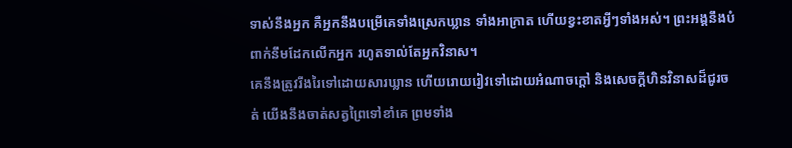ទាស់នឹងអ្នក គឺអ្នកនឹងបម្រើគេទាំងស្រេកឃ្លាន ទាំងអាក្រាត ហើយខ្វះខាតអ្វីៗទាំងអស់។ ព្រះអង្គនឹងបំពាក់នឹមដែកលើកអ្នក រហូតទាល់តែអ្នកវិនាស។
គេនឹងត្រូវរីងរៃទៅដោយសារឃ្លាន ហើយរោយរៀវទៅដោយអំណាចក្តៅ និងសេចក្ដីហិនវិនាសដ៏ជូរចត់ យើងនឹងចាត់សត្វព្រៃទៅខាំគេ ព្រមទាំង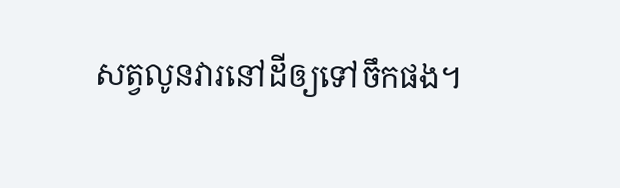សត្វលូនវារនៅដីឲ្យទៅចឹកផង។